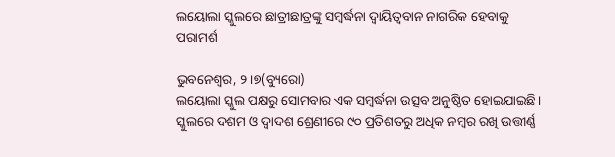ଲୟୋଲା ସ୍କୁଲରେ ଛାତ୍ରୀଛାତ୍ରଙ୍କୁ ସମ୍ବର୍ଦ୍ଧନା ଦ୍ୱାୟିତ୍ୱବାନ ନାଗରିକ ହେବାକୁ ପରାମର୍ଶ

ଭୁବନେଶ୍ୱର, ୨।୭(ବ୍ୟୁରୋ)
ଲୟୋଲା ସ୍କୁଲ ପକ୍ଷରୁ ସୋମବାର ଏକ ସମ୍ବର୍ଦ୍ଧନା ଉତ୍ସବ ଅନୁଷ୍ଠିତ ହୋଇଯାଇଛି। ସ୍କୁଲରେ ଦଶମ ଓ ଦ୍ୱାଦଶ ଶ୍ରେଣୀରେ ୯୦ ପ୍ରତିଶତରୁ ଅଧିକ ନମ୍ବର ରଖି ଉତ୍ତୀର୍ଣ୍ଣ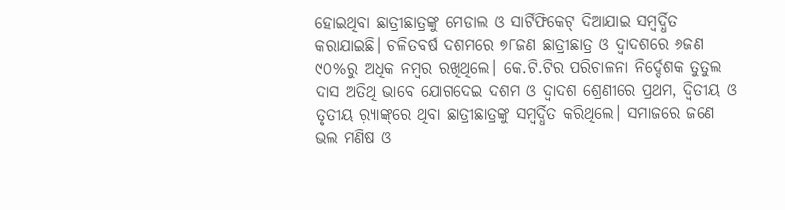ହୋଇଥିବା ଛାତ୍ରୀଛାତ୍ରଙ୍କୁ ମେଡାଲ ଓ ସାର୍ଟିଫିକେଟ୍‌ ଦିଆଯାଇ ସମ୍ବର୍ଦ୍ଧିତ କରାଯାଇଛି। ଚଳିତବର୍ଷ ଦଶମରେ ୭୮ଜଣ ଛାତ୍ରୀଛାତ୍ର ଓ ଦ୍ୱାଦଶରେ ୬ଜଣ ୯୦%ରୁ ଅଧିକ ନମ୍ବର ରଖିଥିଲେ। କେ.ଟି.ଟିର ପରିଚାଳନା ନିର୍ଦ୍ଦେଶକ ତୁତୁଲ ଦାସ ଅତିଥି ଭାବେ ଯୋଗଦେଇ ଦଶମ ଓ ଦ୍ୱାଦଶ ଶ୍ରେଣୀରେ ପ୍ରଥମ, ଦ୍ୱିତୀୟ ଓ ତୃତୀୟ ର଼୍ୟାଙ୍କ୍‌ରେ ଥିବା ଛାତ୍ରୀଛାତ୍ରଙ୍କୁ ସମ୍ବର୍ଦ୍ଧିତ କରିଥିଲେ। ସମାଜରେ ଜଣେ ଭଲ ମଣିଷ ଓ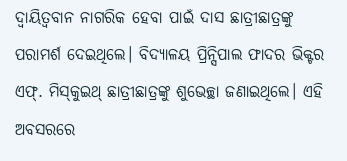ଦ୍ୱାୟିତ୍ୱବାନ ନାଗରିକ ହେବା ପାଇଁ ଦାସ ଛାତ୍ରୀଛାତ୍ରଙ୍କୁ ପରାମର୍ଶ ଦେଇଥିଲେ। ବିଦ୍ୟାଳୟ ପ୍ରିନ୍ସିପାଲ ଫାଦର ଭିକ୍ଟର ଏଫ୍‌. ମିସ୍‌କୁଇଥ୍‌ ଛାତ୍ରୀଛାତ୍ରଙ୍କୁ ଶୁଭେଚ୍ଛା ଜଣାଇଥିଲେ। ଏହି ଅବସରରେ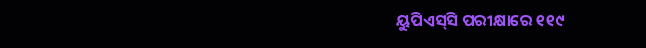ୟୁପିଏସ୍‌ସି ପରୀକ୍ଷାରେ ୧୧୯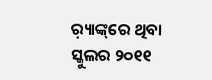ର଼୍ୟାଙ୍କ୍‌ରେ ଥିବା ସ୍କୁଲର ୨୦୧୧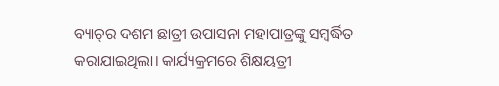ବ୍ୟାଚ୍‌ର ଦଶମ ଛାତ୍ରୀ ଉପାସନା ମହାପାତ୍ରଙ୍କୁ ସମ୍ବର୍ଦ୍ଧିତ କରାଯାଇଥିଲା। କାର୍ଯ୍ୟକ୍ରମରେ ଶିକ୍ଷୟତ୍ରୀ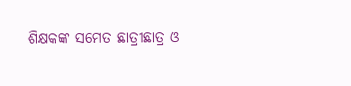ଶିକ୍ଷକଙ୍କ ସମେତ ଛାତ୍ରୀଛାତ୍ର ଓ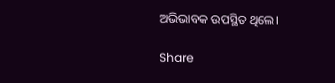ଅଭିଭାବକ ଉପସ୍ଥିତ ଥିଲେ।

Share